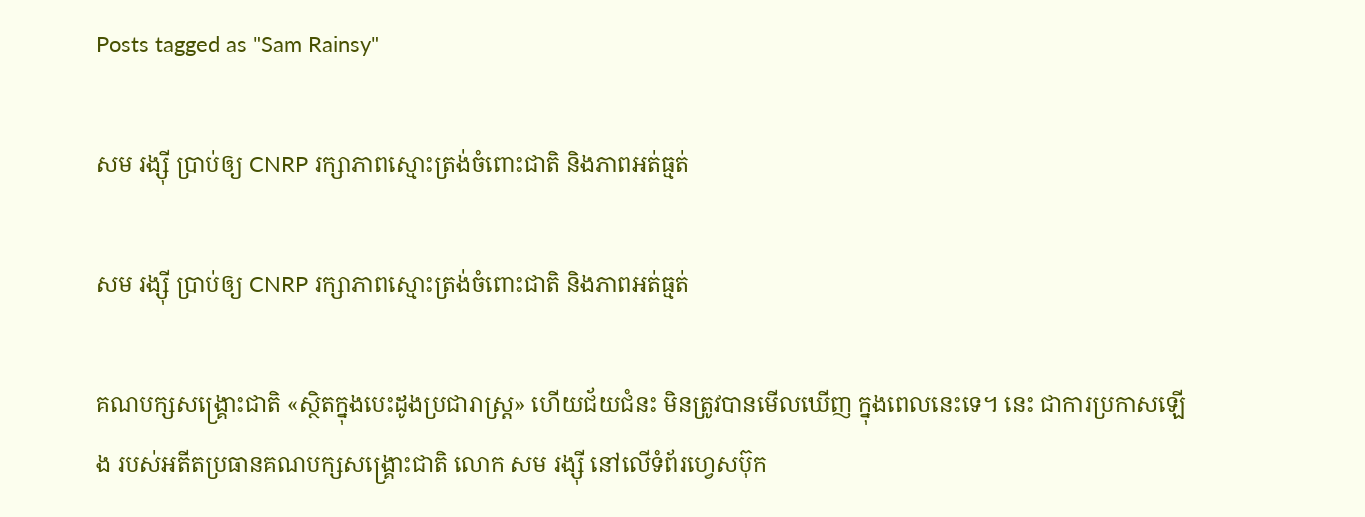Posts tagged as "Sam Rainsy"

សម រង្ស៊ី ប្រាប់ឲ្យ CNRP រក្សាភាពស្មោះត្រង់ចំពោះជាតិ និងភាពអត់ធ្មត់

សម រង្ស៊ី ប្រាប់ឲ្យ CNRP រក្សាភាពស្មោះត្រង់ចំពោះជាតិ និងភាពអត់ធ្មត់

គណបក្សសង្គ្រោះជាតិ «ស្ថិតក្នុងបេះដូងប្រជារាស្ត្រ» ហើយជ័យជំនះ មិនត្រូវបានមើលឃើញ ក្នុងពេលនេះទេ។ នេះ ជាការប្រកាសឡើង របស់អតីតប្រធានគណបក្សសង្គ្រោះជាតិ លោក សម រង្ស៊ី នៅលើទំព័រហ្វេសប៊ុក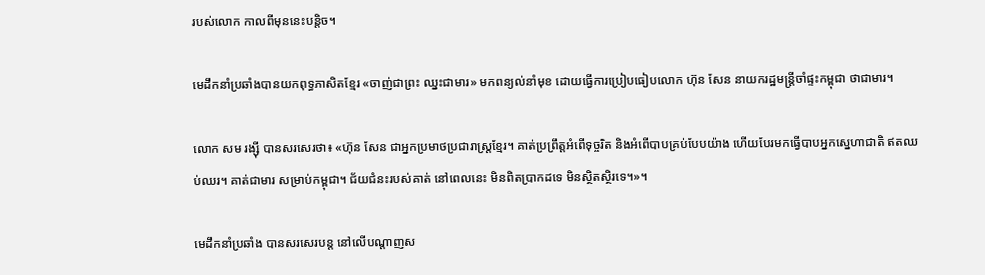របស់លោក កាលពីមុននេះបន្តិច។

មេដឹកនាំប្រឆាំងបានយកពុទ្ធភាសិតខ្មែរ «ចាញ់ជាព្រះ ឈ្នះជាមារ» មកពន្យល់នាំមុខ ដោយធ្វើការប្រៀបធៀបលោក ហ៊ុន សែន នាយករដ្ឋមន្ត្រីចាំផ្ទះកម្ពុជា ថាជាមារ។

លោក សម រង្ស៊ី បានសរសេរថា៖ «ហ៊ុន សែន ជាអ្នកប្រមាថប្រជារាស្ត្រខ្មែរ។ គាត់ប្រព្រឹត្តអំពើទុច្ចរិត និងអំពើបាបគ្រប់បែបយ៉ាង ហើយបែរមកធ្វើបាបអ្នកស្នេហាជាតិ ឥតឈប់ឈរ។ គាត់ជាមារ សម្រាប់កម្ពុជា។ ជ័យជំនះរបស់គាត់ នៅពេលនេះ មិនពិតប្រាកដទេ មិនស្ថិតស្ថិរទេ។»។

មេដឹកនាំប្រឆាំង បានសរសេរបន្ត នៅលើបណ្ដាញស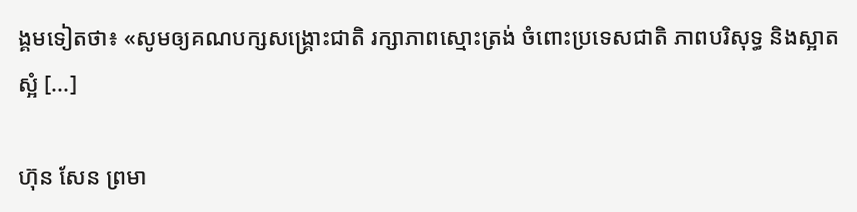ង្គមទៀតថា៖ «សូមឲ្យគណបក្សសង្គ្រោះជាតិ រក្សាភាពស្មោះត្រង់ ចំពោះប្រទេសជាតិ ភាពបរិសុទ្ធ និងស្អាតស្អំ [...]

ហ៊ុន សែន ព្រមា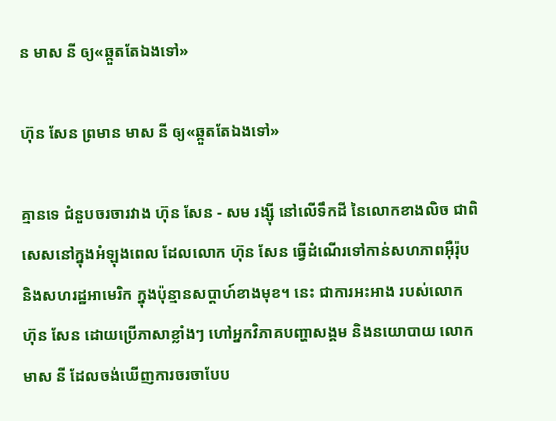ន មាស នី ឲ្យ«ឆ្កួតតែឯងទៅ»

ហ៊ុន សែន ព្រមាន មាស នី ឲ្យ«ឆ្កួតតែឯងទៅ»

គ្មានទេ ជំនួបចរចារវាង ហ៊ុន សែន - សម រង្ស៊ី នៅលើទឹកដី នៃលោកខាងលិច ជាពិសេសនៅក្នុងអំឡុងពេល ដែលលោក ហ៊ុន សែន ធ្វើដំណើរទៅកាន់សហភាពអ៊ឺរ៉ុប និងសហរដ្ឋអាមេរិក ក្នុងប៉ុន្មានសប្ដាហ៍ខាងមុខ។ នេះ ជាការអះអាង របស់លោក ហ៊ុន សែន ដោយប្រើភាសាខ្លាំងៗ ហៅអ្នកវិភាគបញ្ហាសង្គម និងនយោបាយ លោក មាស នី ដែលចង់ឃើញការចរចាបែប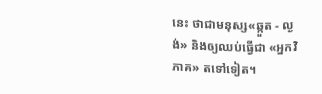នេះ ថាជាមនុស្ស«ឆ្កួត - ល្ងង់» និងឲ្យឈប់ធ្វើជា «អ្នកវិភាគ» តទៅទៀត។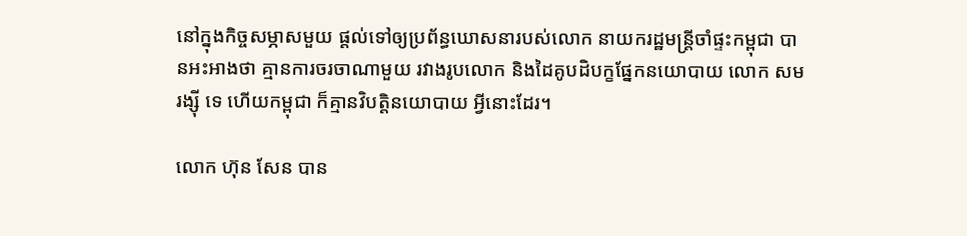នៅក្នុងកិច្ចសម្ភាសមួយ ផ្ដល់ទៅឲ្យប្រព័ន្ធឃោសនារបស់លោក នាយករដ្ឋមន្ត្រីចាំផ្ទះកម្ពុជា បានអះអាងថា គ្មានការចរចាណាមួយ រវាងរូបលោក និងដៃគូបដិបក្ខផ្នែកនយោបាយ លោក សម រង្ស៊ី ទេ ហើយកម្ពុជា ក៏គ្មានវិបត្តិនយោបាយ អ្វីនោះដែរ។

លោក ហ៊ុន សែន បាន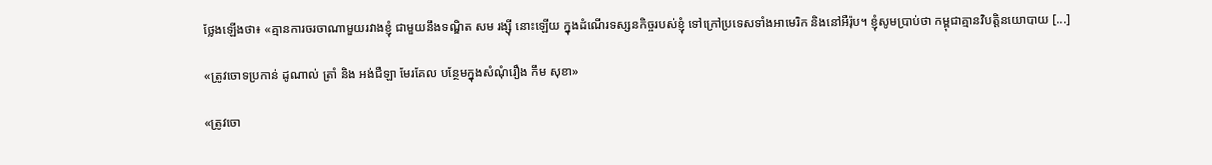ថ្លែងឡើងថា៖ «គ្មានការចរចាណាមួយរវាងខ្ញុំ ជាមួយនឹងទណ្ឌិត សម រង្ស៊ី នោះឡើយ ក្នុងដំណើរទស្សនកិច្ចរបស់ខ្ញុំ ទៅក្រៅប្រទេសទាំងអាមេរិក និងនៅអឺរ៉ុប។ ខ្ញុំសូមប្រាប់ថា កម្ពុជាគ្មានវិបត្តិនយោបាយ [...]

«ត្រូវចោទប្រកាន់ ដូណាល់ ត្រាំ និង អង់ជឺឡា មែរគែល បន្ថែមក្នុងសំណុំរឿង កឹម សុខា»

«ត្រូវចោ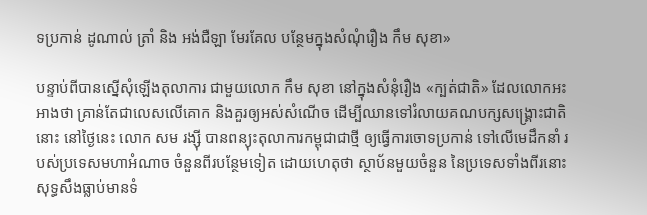ទប្រកាន់ ដូណាល់ ត្រាំ និង អង់ជឺឡា មែរគែល បន្ថែមក្នុងសំណុំរឿង កឹម សុខា»

បន្ទាប់ពីបានស្នើសុំឡើងតុលាការ ជាមួយលោក កឹម សុខា នៅក្នុងសំនុំរឿង «ក្បត់ជាតិ» ដែលលោកអះអាងថា គ្រាន់តែជាលេសលើគោក និងគួរឲ្យអស់សំណើច ដើម្បីឈានទៅរំលាយគណបក្សសង្គ្រោះជាតិនោះ នៅថ្ងៃនេះ លោក សម រង្ស៊ី បានពន្យុះតុលាការកម្ពុជាជាថ្មី ឲ្យធ្វើការចោទប្រកាន់ ទៅលើមេដឹកនាំ របស់ប្រទេសមហាអំណាច ចំនួនពីរបន្ថែមទៀត ដោយហេតុថា ស្ថាប័នមួយចំនួន នៃប្រទេសទាំងពីរនោះ សុទ្ធសឹងធ្លាប់មានទំ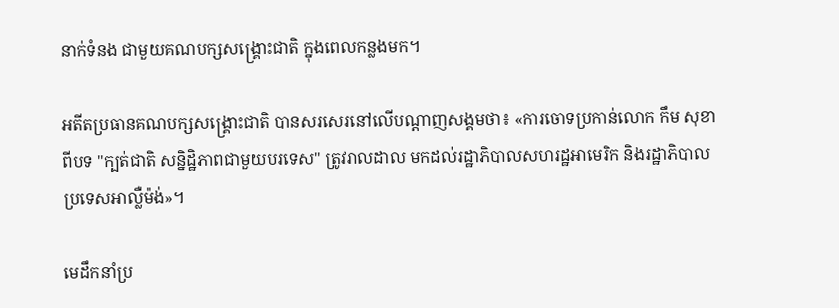នាក់ទំនង ជាមួយគណបក្សសង្គ្រោះជាតិ ក្នុងពេលកន្លងមក។

អតីតប្រធានគណបក្សសង្គ្រោះជាតិ បានសរសេរនៅលើបណ្ដាញសង្គមថា៖ «ការចោទប្រកាន់លោក កឹម សុខា ពីបទ "ក្បត់ជាតិ សន្និដ្ឋិភាពជាមួយបរទេស" ត្រូវរាលដាល មកដល់រដ្ឋាភិបាលសហរដ្ឋអាមេរិក និងរដ្ឋាភិបាលប្រទេសអាល្លឺម៉ង់»។

មេដឹកនាំប្រ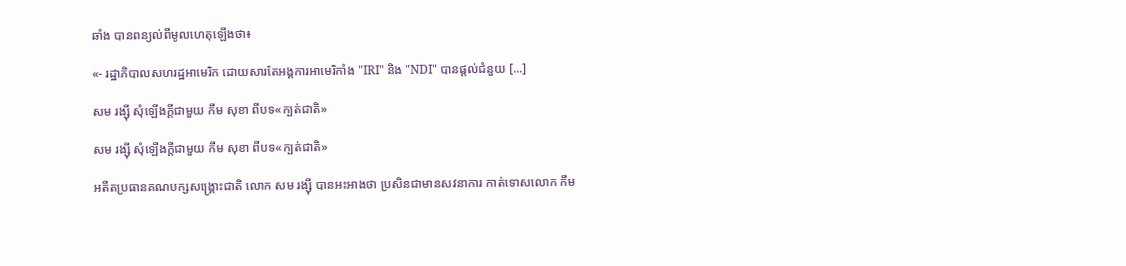ឆាំង បានពន្យល់ពីមូលហេតុឡើងថា៖

«- រដ្ឋាភិបាលសហរដ្ឋអាមេរិក ដោយសារតែអង្គការអាមេរិកាំង "IRI" និង "NDI" បានផ្តល់ជំនួយ [...]

សម រង្ស៊ី សុំឡើងក្ដីជាមួយ កឹម សុខា ពីបទ«ក្បត់ជាតិ»

សម រង្ស៊ី សុំឡើងក្ដីជាមួយ កឹម សុខា ពីបទ«ក្បត់ជាតិ»

អតីតប្រធានគណបក្សសង្គ្រោះជាតិ លោក សម រង្ស៊ី បានអះអាងថា ប្រសិនជាមានសវនាការ កាត់ទោសលោក កឹម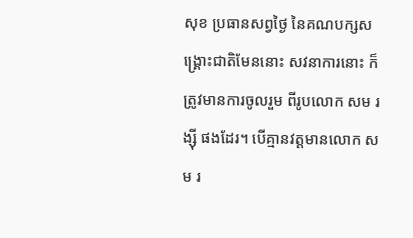សុខ ប្រធានសព្វថ្ងៃ នៃគណបក្សសង្គ្រោះជាតិមែននោះ សវនាការនោះ ក៏ត្រូវមានការចូលរួម ពីរូបលោក សម រង្ស៊ី ផងដែរ។ បើគ្មានវត្តមានលោក សម រ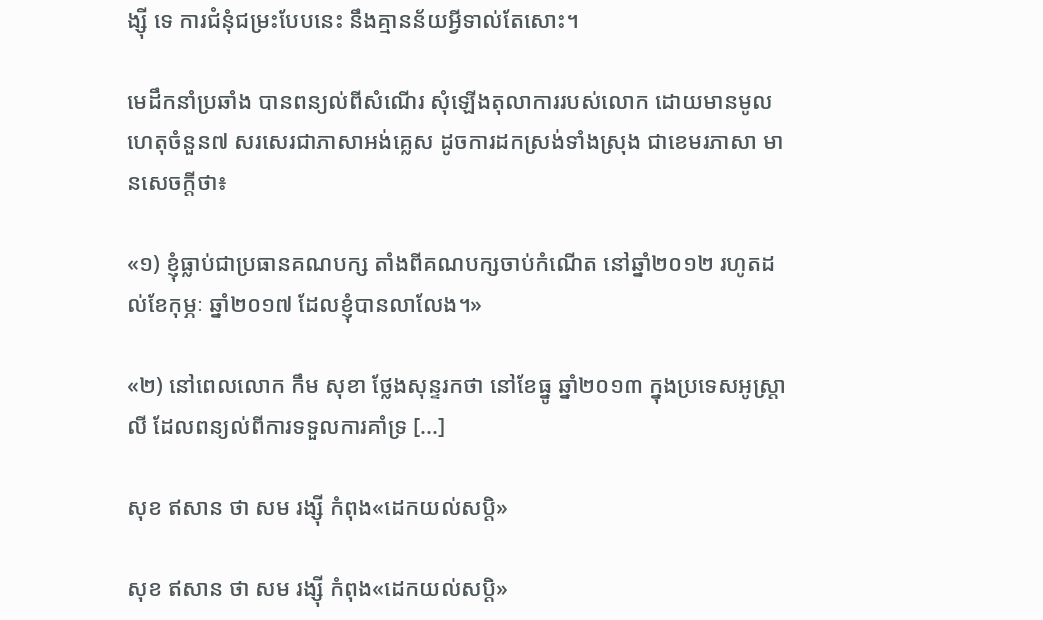ង្ស៊ី ទេ ការជំនុំជម្រះបែបនេះ នឹងគ្មានន័យអ្វីទាល់តែសោះ។

មេដឹកនាំប្រឆាំង បានពន្យល់ពីសំណើរ សុំឡើងតុលាការរបស់លោក ដោយមានមូលហេតុចំនួន៧ សរសេរជាភាសាអង់គ្លេស ដូចការដកស្រង់ទាំងស្រុង ជាខេមរភាសា មានសេចក្ដីថា៖

«១) ខ្ញុំធ្លាប់ជាប្រធានគណបក្ស តាំងពីគណបក្សចាប់កំណើត នៅឆ្នាំ២០១២ រហូតដល់ខែកុម្ភៈ ឆ្នាំ២០១៧ ដែលខ្ញុំបានលាលែង។»

«២) នៅពេលលោក កឹម សុខា ថ្លែងសុន្ទរកថា នៅខែធ្នូ ឆ្នាំ២០១៣ ក្នុងប្រទេសអូស្ត្រាលី ដែលពន្យល់ពីការទទួលការគាំទ្រ [...]

សុខ ឥសាន ថា សម រង្ស៊ី កំពុង«ដេកយល់សប្ដិ»

សុខ ឥសាន ថា សម រង្ស៊ី កំពុង«ដេកយល់សប្ដិ»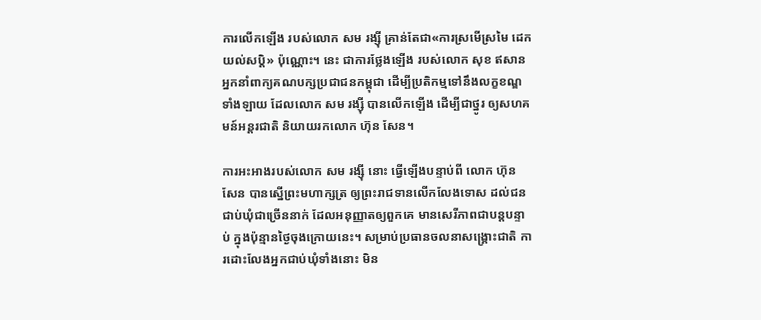ការលើកឡើង របស់លោក សម រង្ស៊ី គ្រាន់តែជា«ការស្រមើស្រមៃ ដេកយល់សប្តិ» ប៉ុណ្ណោះ។ នេះ ជាការថ្លែងឡើង របស់លោក សុខ ឥសាន អ្នកនាំពាក្យគណបក្សប្រជាជនកម្ពុជា ដើម្បីប្រតិកម្មទៅនឹងលក្ខខណ្ឌទាំងឡាយ ដែលលោក សម រង្ស៊ី បានលើកឡើង ដើម្បីជាថ្នូរ ឲ្យសហគមន៍អន្តរជាតិ និយាយរកលោក ហ៊ុន សែន។

ការអះអាងរបស់លោក សម រង្ស៊ី នោះ ធ្វើឡើងបន្ទាប់ពី លោក ហ៊ុន សែន បានស្នើព្រះមហាក្សត្រ ឲ្យព្រះរាជទានលើកលែងទោស ដល់ជនជាប់ឃុំជាច្រើននាក់ ដែលអនុញ្ញាតឲ្យពួកគេ មានសេរីភាពជាបន្តបន្ទាប់ ក្នុងប៉ុន្មានថ្ងៃចុងក្រោយនេះ។ សម្រាប់ប្រធានចលនាសង្គ្រោះជាតិ ការដោះលែងអ្នកជាប់ឃុំទាំងនោះ មិន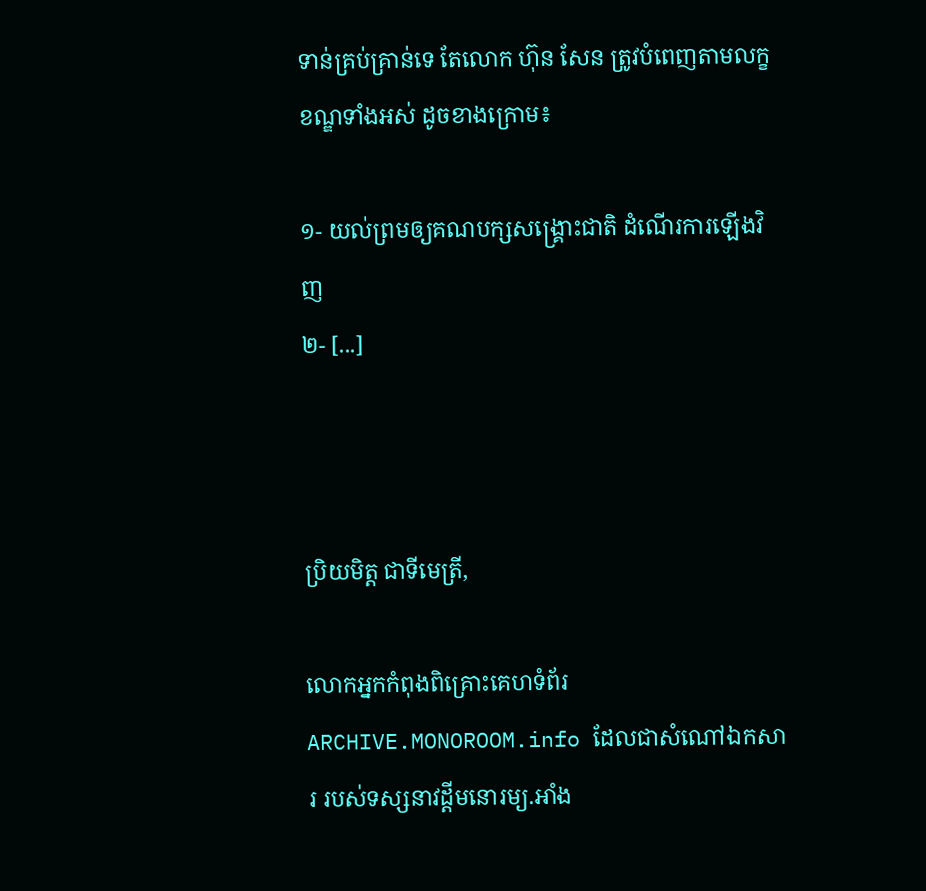ទាន់គ្រប់គ្រាន់ទេ តែលោក ហ៊ុន សែន ត្រូវបំពេញតាមលក្ខខណ្ឌទាំងអស់ ដូចខាងក្រោម៖

១- យល់ព្រមឲ្យគណបក្សសង្គ្រោះជាតិ ដំណើរការឡើងវិញ
២- [...]



ប្រិយមិត្ត ជាទីមេត្រី,

លោកអ្នកកំពុងពិគ្រោះគេហទំព័រ ARCHIVE.MONOROOM.info ដែលជាសំណៅឯកសារ របស់ទស្សនាវដ្ដីមនោរម្យ.អាំង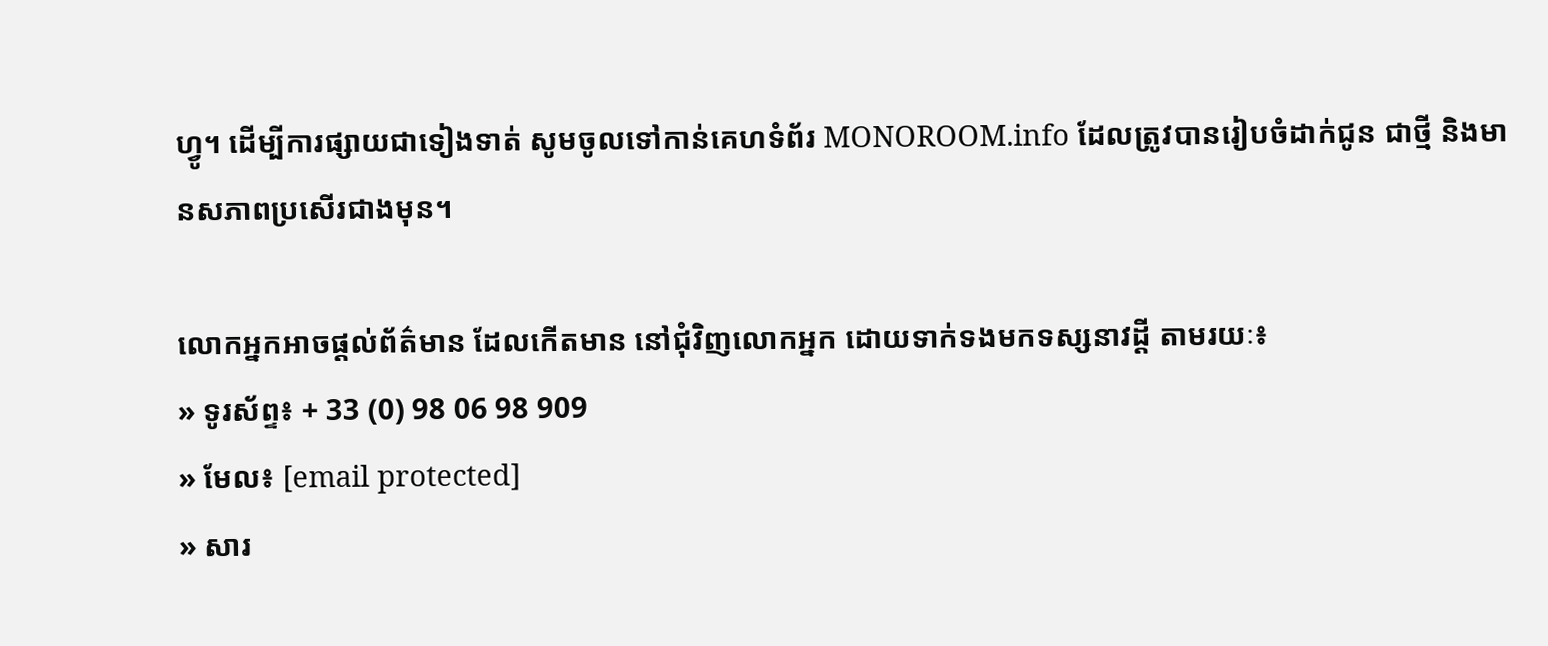ហ្វូ។ ដើម្បីការផ្សាយជាទៀងទាត់ សូមចូលទៅកាន់គេហទំព័រ MONOROOM.info ដែលត្រូវបានរៀបចំដាក់ជូន ជាថ្មី និងមានសភាពប្រសើរជាងមុន។

លោកអ្នកអាចផ្ដល់ព័ត៌មាន ដែលកើតមាន នៅជុំវិញលោកអ្នក ដោយទាក់ទងមកទស្សនាវដ្ដី តាមរយៈ៖
» ទូរស័ព្ទ៖ + 33 (0) 98 06 98 909
» មែល៖ [email protected]
» សារ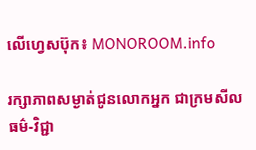លើហ្វេសប៊ុក៖ MONOROOM.info

រក្សាភាពសម្ងាត់ជូនលោកអ្នក ជាក្រមសីលធម៌-វិជ្ជា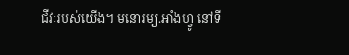ជីវៈរបស់យើង។ មនោរម្យ.អាំងហ្វូ នៅទី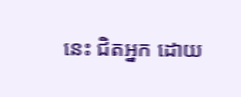នេះ ជិតអ្នក ដោយ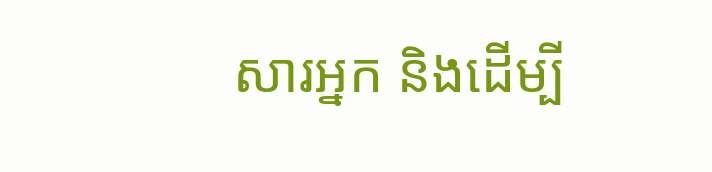សារអ្នក និងដើម្បី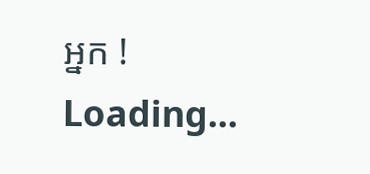អ្នក !
Loading...